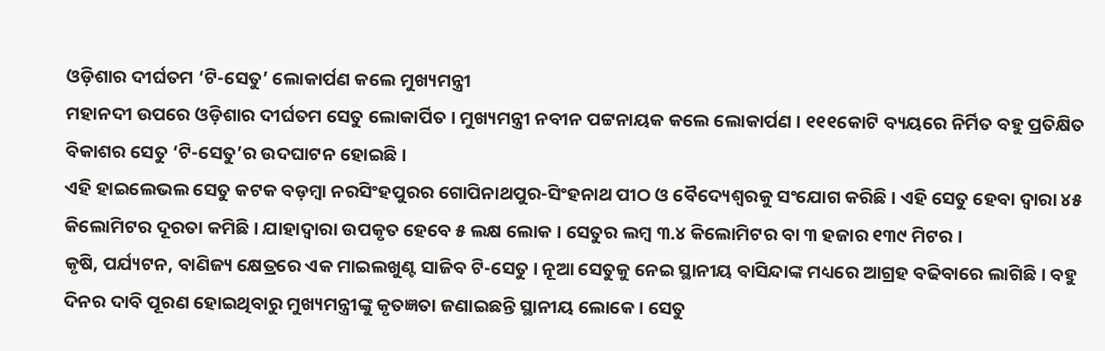ଓଡ଼ିଶାର ଦୀର୍ଘତମ ‘ଟି-ସେତୁ’ ଲୋକାର୍ପଣ କଲେ ମୁଖ୍ୟମନ୍ତ୍ରୀ
ମହାନଦୀ ଉପରେ ଓଡ଼ିଶାର ଦୀର୍ଘତମ ସେତୁ ଲୋକାର୍ପିତ । ମୁଖ୍ୟମନ୍ତ୍ରୀ ନବୀନ ପଟ୍ଟନାୟକ କଲେ ଲୋକାର୍ପଣ । ୧୧୧କୋଟି ବ୍ୟୟରେ ନିର୍ମିତ ବହୁ ପ୍ରତିକ୍ଷିତ ବିକାଶର ସେତୁ ‘ଟି-ସେତୁ’ର ଉଦଘାଟନ ହୋଇଛି ।
ଏହି ହାଇଲେଭଲ ସେତୁ କଟକ ବଡ଼ମ୍ବା ନରସିଂହପୁରର ଗୋପିନାଥପୁର-ସିଂହନାଥ ପୀଠ ଓ ବୈଦ୍ୟେଶ୍ୱରକୁ ସଂଯୋଗ କରିଛି । ଏହି ସେତୁ ହେବା ଦ୍ୱାରା ୪୫ କିଲୋମିଟର ଦୂରତା କମିଛି । ଯାହାଦ୍ୱାରା ଉପକୃତ ହେବେ ୫ ଲକ୍ଷ ଲୋକ । ସେତୁର ଲମ୍ବ ୩.୪ କିଲୋମିଟର ବା ୩ ହଜାର ୧୩୯ ମିଟର ।
କୃଷି, ପର୍ଯ୍ୟଟନ, ବାଣିଜ୍ୟ କ୍ଷେତ୍ରରେ ଏକ ମାଇଲଖୁଣ୍ଟ ସାଜିବ ଟି-ସେତୁ । ନୂଆ ସେତୁକୁ ନେଇ ସ୍ଥାନୀୟ ବାସିନ୍ଦାଙ୍କ ମଧ୍ୟରେ ଆଗ୍ରହ ବଢିବାରେ ଲାଗିଛି । ବହୁ ଦିନର ଦାବି ପୂରଣ ହୋଇଥିବାରୁ ମୁଖ୍ୟମନ୍ତ୍ରୀଙ୍କୁ କୃତଜ୍ଞତା ଜଣାଇଛନ୍ତି ସ୍ଥାନୀୟ ଲୋକେ । ସେତୁ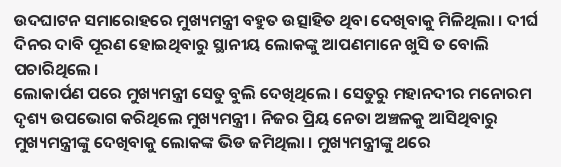ଉଦଘାଟନ ସମାରୋହରେ ମୁଖ୍ୟମନ୍ତ୍ରୀ ବହୁତ ଉତ୍ସାହିତ ଥିବା ଦେଖିବାକୁ ମିଳିଥିଲା । ଦୀର୍ଘ ଦିନର ଦାବି ପୂରଣ ହୋଇଥିବାରୁ ସ୍ଥାନୀୟ ଲୋକଙ୍କୁ ଆପଣମାନେ ଖୁସି ତ ବୋଲି ପଚାରିଥିଲେ ।
ଲୋକାର୍ପଣ ପରେ ମୁଖ୍ୟମନ୍ତ୍ରୀ ସେତୁ ବୁଲି ଦେଖିଥିଲେ । ସେତୁରୁ ମହାନଦୀର ମନୋରମ ଦୃଶ୍ୟ ଉପଭୋଗ କରିଥିଲେ ମୁଖ୍ୟମନ୍ତ୍ରୀ । ନିଜର ପ୍ରିୟ ନେତା ଅଞ୍ଚଳକୁ ଆସିଥିବାରୁ ମୁଖ୍ୟମନ୍ତ୍ରୀଙ୍କୁ ଦେଖିବାକୁ ଲୋକଙ୍କ ଭିଡ ଜମିଥିଲା । ମୁଖ୍ୟମନ୍ତ୍ରୀଙ୍କୁ ଥରେ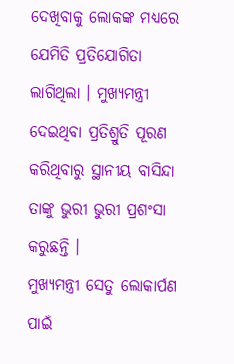ଦେଖିବାକୁ ଲୋକଙ୍କ ମଧ୍ୟରେ ଯେମିତି ପ୍ରତିଯୋଗିତା ଲାଗିଥିଲା । ମୁଖ୍ୟମନ୍ତ୍ରୀ ଦେଇଥିବା ପ୍ରତିଶ୍ରୁତି ପୂରଣ କରିଥିବାରୁ ସ୍ଥାନୀୟ ବାସିନ୍ଦା ତାଙ୍କୁ ଭୁରୀ ଭୁରୀ ପ୍ରଶଂସା କରୁଛନ୍ତି ।
ମୁଖ୍ୟମନ୍ତ୍ରୀ ସେତୁ ଲୋକାର୍ପଣ ପାଇଁ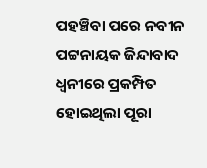ପହଞ୍ଚିବା ପରେ ନବୀନ ପଟ୍ଟନାୟକ ଜିନ୍ଦାବାଦ ଧ୍ୱନୀରେ ପ୍ରକମ୍ପିତ ହୋଇଥିଲା ପୂରା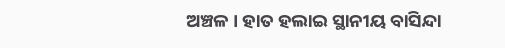ଅଞ୍ଚଳ । ହାତ ହଲାଇ ସ୍ଥାନୀୟ ବାସିନ୍ଦା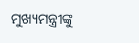ମୁଖ୍ୟମନ୍ତ୍ରୀଙ୍କୁ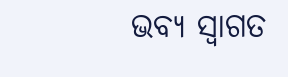ଭବ୍ୟ ସ୍ବାଗତ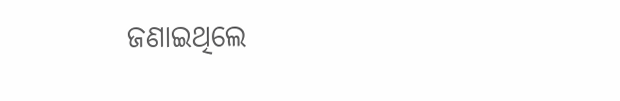ଜଣାଇଥିଲେ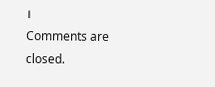।
Comments are closed.